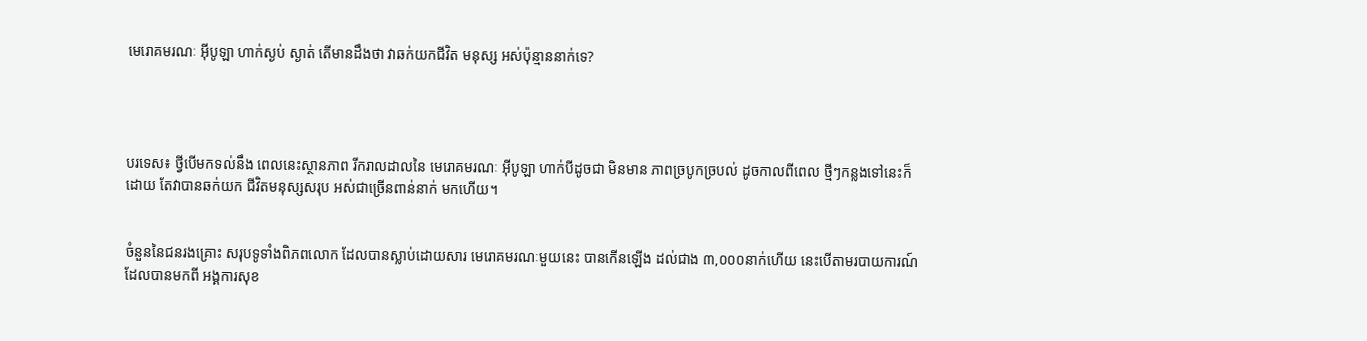មេរោគមរណៈ អ៊ីបូឡា ហាក់ស្ងប់ ស្ងាត់ តើមានដឹងថា វាឆក់យកជីវិត មនុស្ស អស់ប៉ុន្មាននាក់ទេ?




បរទេស៖ ថ្វីបើមកទល់នឹង ពេលនេះស្ថានភាព រីករាលដាលនៃ មេរោគមរណៈ អ៊ីបូឡា ហាក់បីដូចជា មិនមាន ភាពច្របូកច្របល់ ដូចកាលពីពេល ថ្មីៗកន្លងទៅនេះក៏ដោយ តែវាបានឆក់យក ជីវិតមនុស្សសរុប អស់ជាច្រើនពាន់នាក់ មកហើយ។


ចំនួននៃជនរងគ្រោះ សរុបទូទាំងពិភពលោក ដែលបានស្លាប់ដោយសារ មេរោគមរណៈមួយនេះ បានកើនឡើង ដល់ជាង ៣,០០០នាក់ហើយ នេះបើតាមរបាយការណ៍ ដែលបានមកពី អង្គការសុខ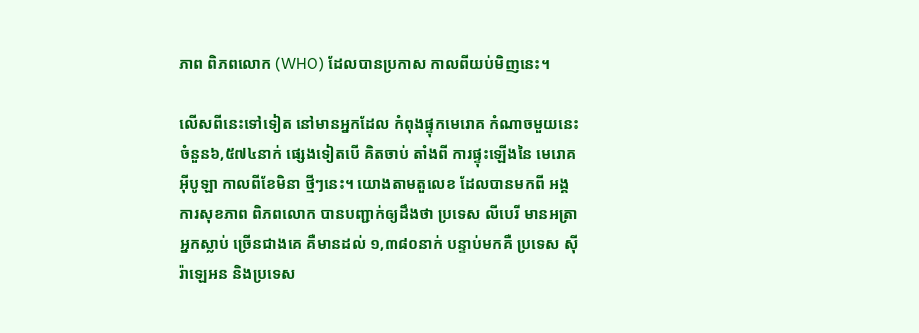ភាព ពិភពលោក (WHO) ដែលបានប្រកាស កាលពីយប់មិញនេះ។

លើសពីនេះទៅទៀត នៅមានអ្នកដែល កំពុងផ្ទុកមេរោគ កំណាចមួយនេះ ចំនួន៦,៥៧៤នាក់ ផ្សេងទៀតបើ គិតចាប់ តាំងពី ការផ្ទុះឡើងនៃ មេរោគអ៊ីបូឡា កាលពីខែមិនា ថ្មីៗនេះ។ យោងតាមតួលេខ ដែលបានមកពី អង្គការសុខភាព ពិភពលោក បានបញ្ជាក់ឲ្យដឹងថា ប្រទេស លីបេរី មានអត្រាអ្នកស្លាប់ ច្រើនជាងគេ គឺមានដល់ ១,៣៨០នាក់ បន្ទាប់មកគឺ ប្រទេស ស៊ីរ៉ាឡេអន និងប្រទេស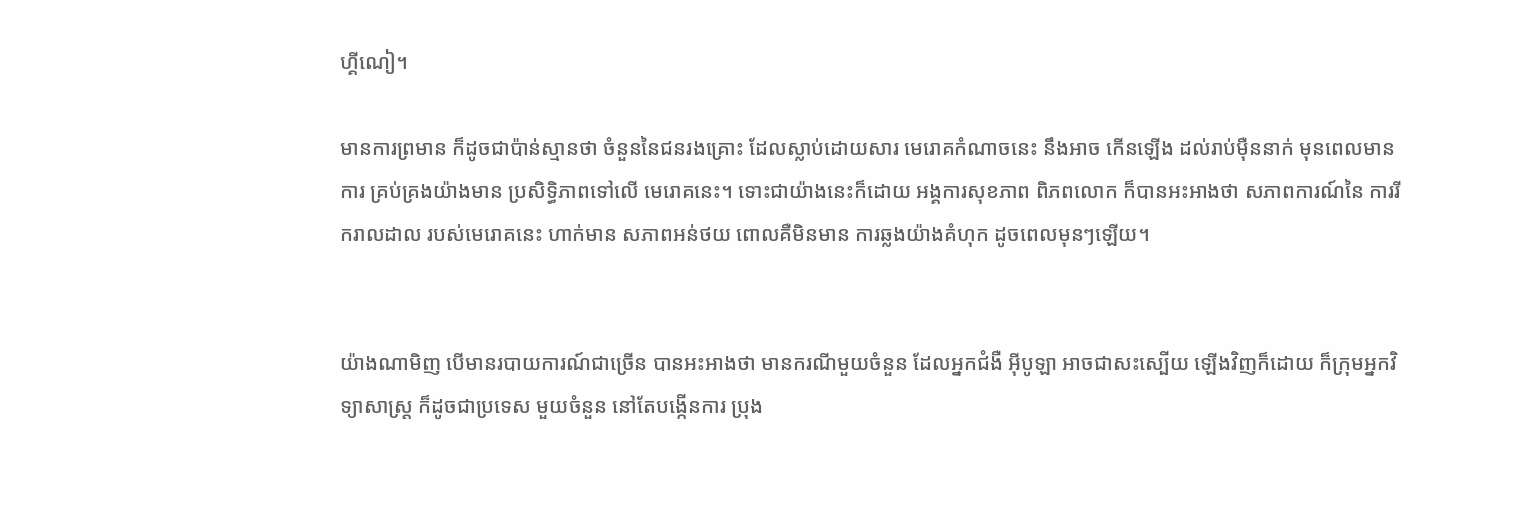ហ្គីណៀ។

មានការព្រមាន ក៏ដូចជាប៉ាន់ស្មានថា ចំនួននៃជនរងគ្រោះ ដែលស្លាប់ដោយសារ មេរោគកំណាចនេះ នឹងអាច កើនឡើង ដល់រាប់ម៉ឺននាក់ មុនពេលមានការ គ្រប់គ្រងយ៉ាងមាន ប្រសិទ្ធិភាពទៅលើ មេរោគនេះ។ ទោះជាយ៉ាងនេះក៏ដោយ អង្គការសុខភាព ពិភពលោក ក៏បានអះអាងថា សភាពការណ៍នៃ ការរីករាលដាល របស់មេរោគនេះ ហាក់មាន សភាពអន់ថយ ពោលគឺមិនមាន ការឆ្លងយ៉ាងគំហុក ដូចពេលមុនៗឡើយ។


យ៉ាងណាមិញ បើមានរបាយការណ៍ជាច្រើន បានអះអាងថា មានករណីមួយចំនួន ដែលអ្នកជំងឺ អ៊ីបូឡា អាចជាសះស្បើយ ឡើងវិញក៏ដោយ ក៏ក្រុមអ្នកវិទ្យាសាស្ត្រ ក៏ដូចជាប្រទេស មួយចំនួន នៅតែបង្កើនការ ប្រុង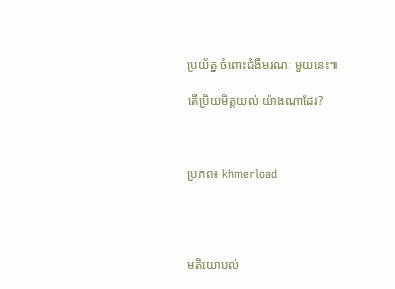ប្រយ័ត្ន ចំពោះជំងឺមរណៈ មួយនេះ៕

តើប្រិយមិត្តយល់ យ៉ាងណាដែរ?



ប្រភព៖ khmerload




មតិយោបល់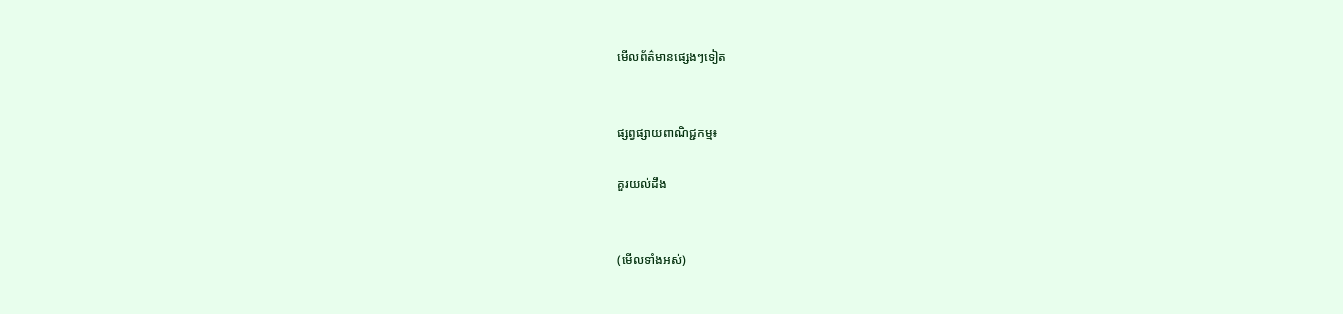មើលព័ត៌មានផ្សេងៗទៀត


ផ្សព្វផ្សាយពាណិជ្ជកម្ម៖

គួរយល់ដឹង


(មើលទាំងអស់)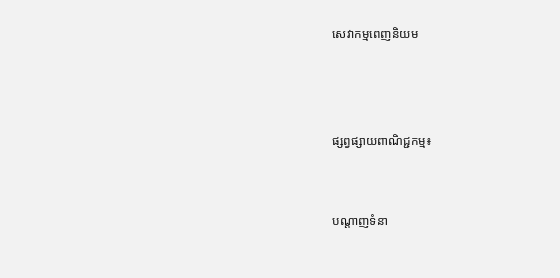សេវាកម្មពេញនិយម



ផ្សព្វផ្សាយពាណិជ្ជកម្ម៖


បណ្តាញទំនា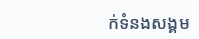ក់ទំនងសង្គម